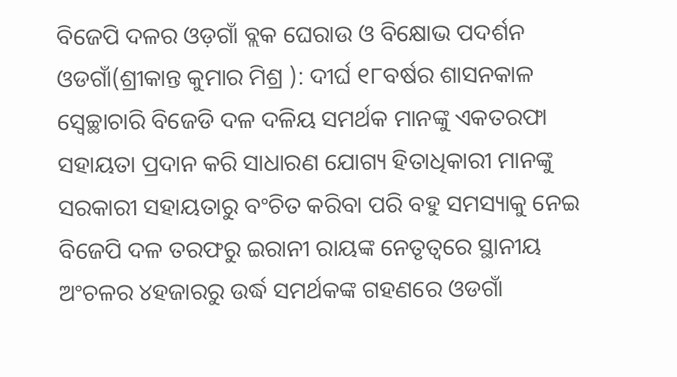ବିଜେପି ଦଳର ଓଡ଼ଗାଁ ବ୍ଲକ ଘେରାଉ ଓ ବିକ୍ଷୋଭ ପଦର୍ଶନ
ଓଡଗାଁ(ଶ୍ରୀକାନ୍ତ କୁମାର ମିଶ୍ର ): ଦୀର୍ଘ ୧୮ବର୍ଷର ଶାସନକାଳ ସ୍ୱେଚ୍ଛାଚାରି ବିଜେଡି ଦଳ ଦଳିୟ ସମର୍ଥକ ମାନଙ୍କୁ ଏକତରଫା ସହାୟତା ପ୍ରଦାନ କରି ସାଧାରଣ ଯୋଗ୍ୟ ହିତାଧିକାରୀ ମାନଙ୍କୁ ସରକାରୀ ସହାୟତାରୁ ବଂଚିତ କରିବା ପରି ବହୁ ସମସ୍ୟାକୁ ନେଇ ବିଜେପି ଦଳ ତରଫରୁ ଇରାନୀ ରାୟଙ୍କ ନେତୃତ୍ୱରେ ସ୍ଥାନୀୟ ଅଂଚଳର ୪ହଜାରରୁ ଉର୍ଦ୍ଧ ସମର୍ଥକଙ୍କ ଗହଣରେ ଓଡଗାଁ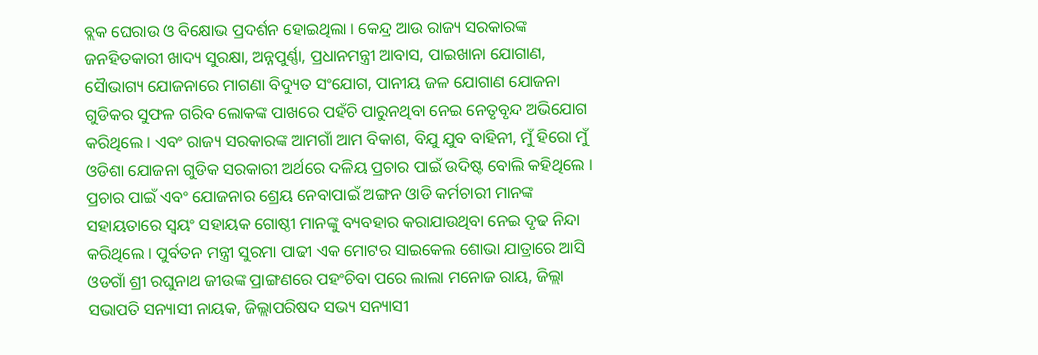ବ୍ଲକ ଘେରାଉ ଓ ବିକ୍ଷୋଭ ପ୍ରଦର୍ଶନ ହୋଇଥିଲା । କେନ୍ଦ୍ର ଆଉ ରାଜ୍ୟ ସରକାରଙ୍କ ଜନହିତକାରୀ ଖାଦ୍ୟ ସୁରକ୍ଷା, ଅନ୍ନପୁର୍ଣ୍ଣା, ପ୍ରଧାନମନ୍ତ୍ରୀ ଆବାସ, ପାଇଖାନା ଯୋଗାଣ, ସୈାଭାଗ୍ୟ ଯୋଜନାରେ ମାଗଣା ବିଦ୍ୟୁତ ସଂଯୋଗ, ପାନୀୟ ଜଳ ଯୋଗାଣ ଯୋଜନା ଗୁଡିକର ସୁଫଳ ଗରିବ ଲୋକଙ୍କ ପାଖରେ ପହଁଚି ପାରୁନଥିବା ନେଇ ନେତୃବୃନ୍ଦ ଅଭିଯୋଗ କରିଥିଲେ । ଏବଂ ରାଜ୍ୟ ସରକାରଙ୍କ ଆମଗାଁ ଆମ ବିକାଶ, ବିଯୁ ଯୁବ ବାହିନୀ, ମୁଁ ହିରୋ ମୁଁ ଓଡିଶା ଯୋଜନା ଗୁଡିକ ସରକାରୀ ଅର୍ଥରେ ଦଳିୟ ପ୍ରଚାର ପାଇଁ ଉଦିଷ୍ଟ ବୋଲି କହିଥିଲେ । ପ୍ରଚାର ପାଇଁ ଏବଂ ଯୋଜନାର ଶ୍ରେୟ ନେବାପାଇଁ ଅଙ୍ଗନ ଓାଡି କର୍ମଚାରୀ ମାନଙ୍କ ସହାୟତାରେ ସ୍ୱୟଂ ସହାୟକ ଗୋଷ୍ଠୀ ମାନଙ୍କୁ ବ୍ୟବହାର କରାଯାଉଥିବା ନେଇ ଦୃଢ ନିନ୍ଦା କରିଥିଲେ । ପୁର୍ବତନ ମନ୍ତ୍ରୀ ସୁରମା ପାଢୀ ଏକ ମୋଟର ସାଇକେଲ ଶୋଭା ଯାତ୍ରାରେ ଆସି ଓଡଗାଁ ଶ୍ରୀ ରଘୁନାଥ ଜୀଉଙ୍କ ପ୍ରାଙ୍ଗଣରେ ପହଂଚିବା ପରେ ଲାଲା ମନୋଜ ରାୟ, ଜିଲ୍ଲା ସଭାପତି ସନ୍ୟାସୀ ନାୟକ, ଜିଲ୍ଲାପରିଷଦ ସଭ୍ୟ ସନ୍ୟାସୀ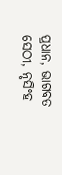ପ୍ରଧାନ, ଭାଗବତ ସେଠୀ, ନୃସିଂହ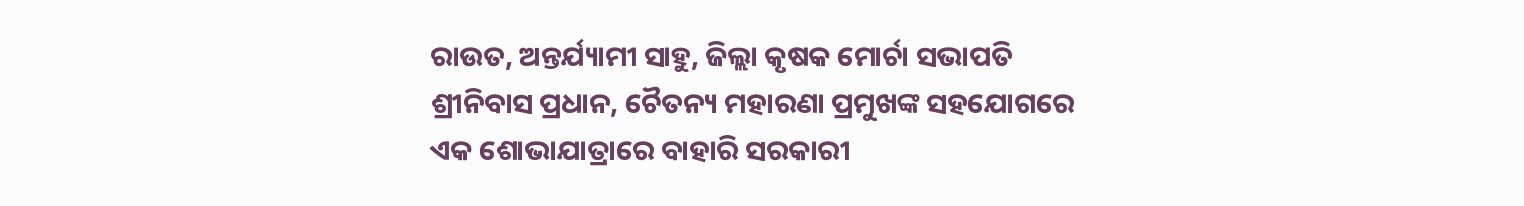ରାଉତ, ଅନ୍ତର୍ଯ୍ୟାମୀ ସାହୁ, ଜିଲ୍ଲା କୃଷକ ମୋର୍ଚା ସଭାପତି ଶ୍ରୀନିବାସ ପ୍ରଧାନ, ଚୈତନ୍ୟ ମହାରଣା ପ୍ରମୁଖଙ୍କ ସହଯୋଗରେ ଏକ ଶୋଭାଯାତ୍ରାରେ ବାହାରି ସରକାରୀ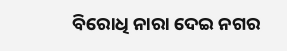ବିରୋଧି ନାରା ଦେଇ ନଗର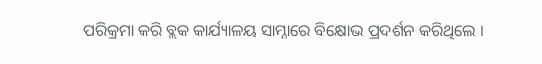ପରିକ୍ରମା କରି ବ୍ଲକ କାର୍ଯ୍ୟାଳୟ ସାମ୍ନାରେ ବିକ୍ଷୋଭ ପ୍ରଦର୍ଶନ କରିଥିଲେ ।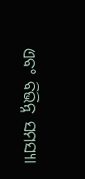ଏବଂ ବିଭିନ୍ନ ସମସ୍ୟା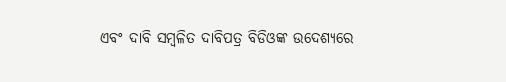ଏବଂ ଦାବି ସମ୍ବଳିତ ଦାବିପତ୍ର ବିଡିଓଙ୍କ ଉଦେଶ୍ୟରେ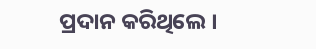ପ୍ରଦାନ କରିଥିଲେ ।